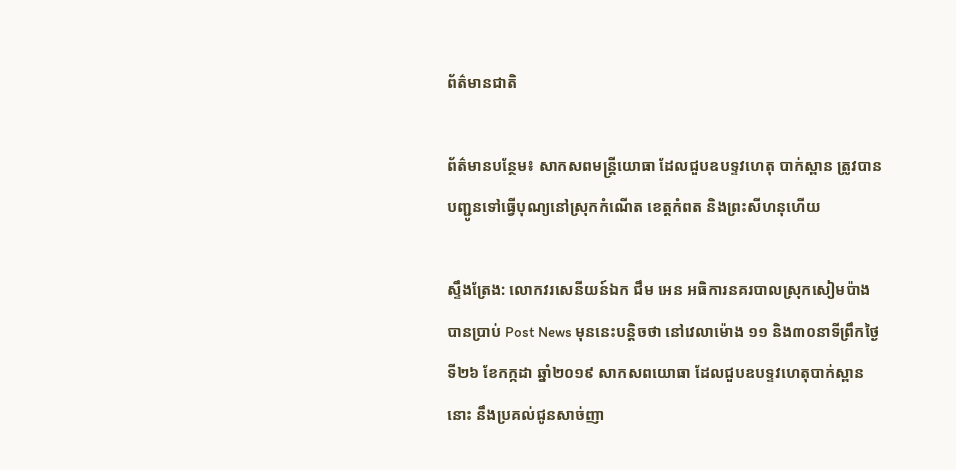ព័ត៌មានជាតិ

ព័ត៌មានបន្ថែម៖ សាកសពមន្ត្រីយោធា ដែលជួបឧបទ្ទវហេតុ បាក់ស្ពាន ត្រូវបានបញ្ជូនទៅធ្វើបុណ្យនៅស្រុកកំណើត ខេត្តកំពត និងព្រះសីហនុហើយ

ស្ទឹងត្រែង: លោកវរសេនីយន៍ឯក ជឹម អេន អធិការនគរបាលស្រុកសៀមប៉ាង បានប្រាប់ Post News មុននេះបន្តិចថា នៅវេលាម៉ោង ១១ និង៣០នាទីព្រឹកថ្ងៃទី២៦ ខែកក្កដា ឆ្នាំ២០១៩ សាកសពយោធា ដែលជួបឧបទ្ទវហេតុបាក់ស្ពាននោះ នឹងប្រគល់ជូនសាច់ញា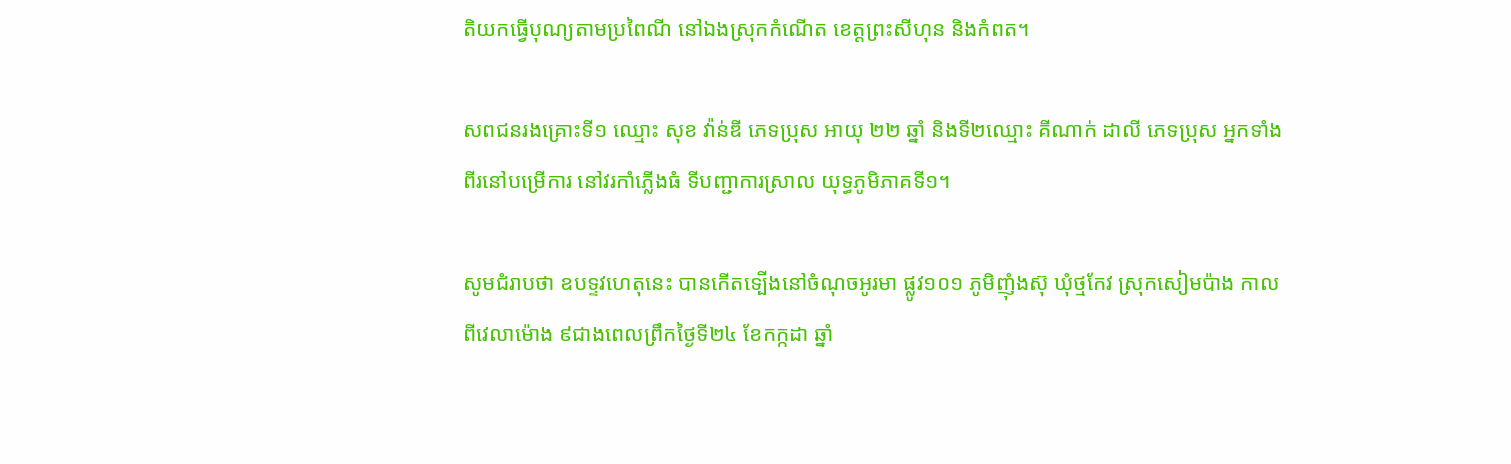តិយកធ្វើបុណ្យតាមប្រពៃណី នៅឯងស្រុកកំណើត ខេត្តព្រះសីហុន និងកំពត។

សពជនរងគ្រោះទី១ ឈ្មោះ សុខ វ៉ាន់ឌី ភេទប្រុស អាយុ ២២ ឆ្នាំ និងទី២ឈ្មោះ គីណាក់ ដាលី ភេទប្រុស អ្នកទាំងពីរនៅបម្រើការ នៅវរកាំភ្លើងធំ ទីបញ្ជាការស្រាល យុទ្ធភូមិភាគទី១។

សូមជំរាបថា ឧបទ្ទវហេតុនេះ បានកើតទ្បើងនៅចំណុចអូរមា ផ្លូវ១០១ ភូមិញុំងស៊ុ ឃុំថ្មកែវ ស្រុកសៀមប៉ាង កាលពីវេលាម៉ោង ៩ជាងពេលព្រឹកថ្ងៃទី២៤ ខែកក្កដា ឆ្នាំ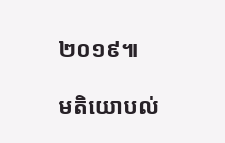២០១៩៕

មតិយោបល់